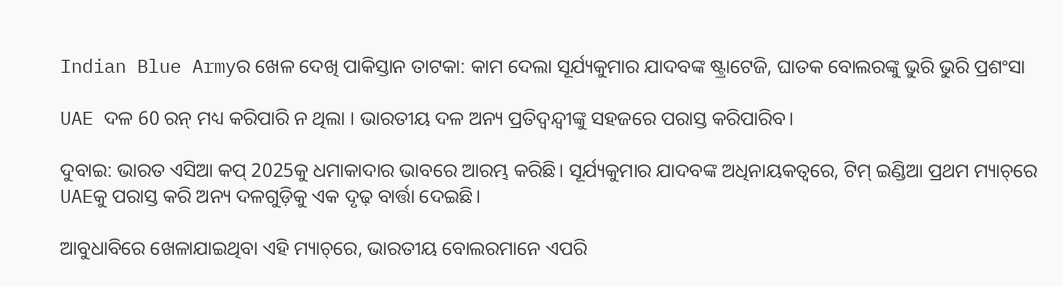Indian Blue Armyର ଖେଳ ଦେଖି ପାକିସ୍ତାନ ତାଟକା: କାମ ଦେଲା ସୂର୍ଯ୍ୟକୁମାର ଯାଦବଙ୍କ ଷ୍ଟ୍ରାଟେଜି, ଘାତକ ବୋଲରଙ୍କୁ ଭୁରି ଭୁରି ପ୍ରଶଂସା

UAE ଦଳ 60 ରନ୍ ମଧ୍ୟ କରିପାରି ନ ଥିଲା । ଭାରତୀୟ ଦଳ ଅନ୍ୟ ପ୍ରତିଦ୍ୱନ୍ଦ୍ୱୀଙ୍କୁ ସହଜରେ ପରାସ୍ତ କରିପାରିବ।

ଦୁବାଇ: ଭାରତ ଏସିଆ କପ୍ 2025କୁ ଧମାକାଦାର ଭାବରେ ଆରମ୍ଭ କରିଛି। ସୂର୍ଯ୍ୟକୁମାର ଯାଦବଙ୍କ ଅଧିନାୟକତ୍ୱରେ, ଟିମ୍ ଇଣ୍ଡିଆ ପ୍ରଥମ ମ୍ୟାଚ୍‌ରେ UAEକୁ ପରାସ୍ତ କରି ଅନ୍ୟ ଦଳଗୁଡ଼ିକୁ ଏକ ଦୃଢ଼ ବାର୍ତ୍ତା ଦେଇଛି।

ଆବୁଧାବିରେ ଖେଳାଯାଇଥିବା ଏହି ମ୍ୟାଚ୍‌ରେ, ଭାରତୀୟ ବୋଲରମାନେ ଏପରି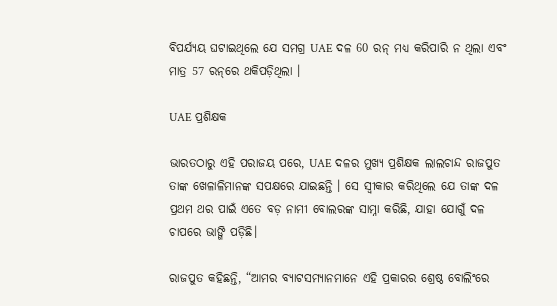ବିପର୍ଯ୍ୟୟ ଘଟାଇଥିଲେ ଯେ ସମଗ୍ର UAE ଦଳ 60 ରନ୍ ମଧ୍ୟ କରିପାରି ନ ଥିଲା ଏବଂ ମାତ୍ର 57 ରନ୍‌ରେ ଥକିପଡ଼ିଥିଲା ।

UAE ପ୍ରଶିକ୍ଷକ

ଭାରତଠାରୁ ଏହି ପରାଜୟ ପରେ, UAE ଦଳର ମୁଖ୍ୟ ପ୍ରଶିକ୍ଷକ ଲାଲଚାନ୍ଦ ରାଜପୁତ ତାଙ୍କ ଖେଳାଳିମାନଙ୍କ ସପକ୍ଷରେ ଯାଇଛନ୍ତି । ସେ ସ୍ୱୀକାର କରିଥିଲେ ଯେ ତାଙ୍କ ଦଳ ପ୍ରଥମ ଥର ପାଇଁ ଏତେ ବଡ଼ ନାମୀ ବୋଲରଙ୍କ ସାମ୍ନା କରିଛି, ଯାହା ଯୋଗୁଁ ଦଳ ଚାପରେ ଭାଙ୍ଗି ପଡ଼ିଛି।

ରାଜପୁତ କହିଛନ୍ତି, “ଆମର ବ୍ୟାଟସମ୍ୟାନମାନେ ଏହି ପ୍ରକାରର ଶ୍ରେଷ୍ଠ ବୋଲିଂରେ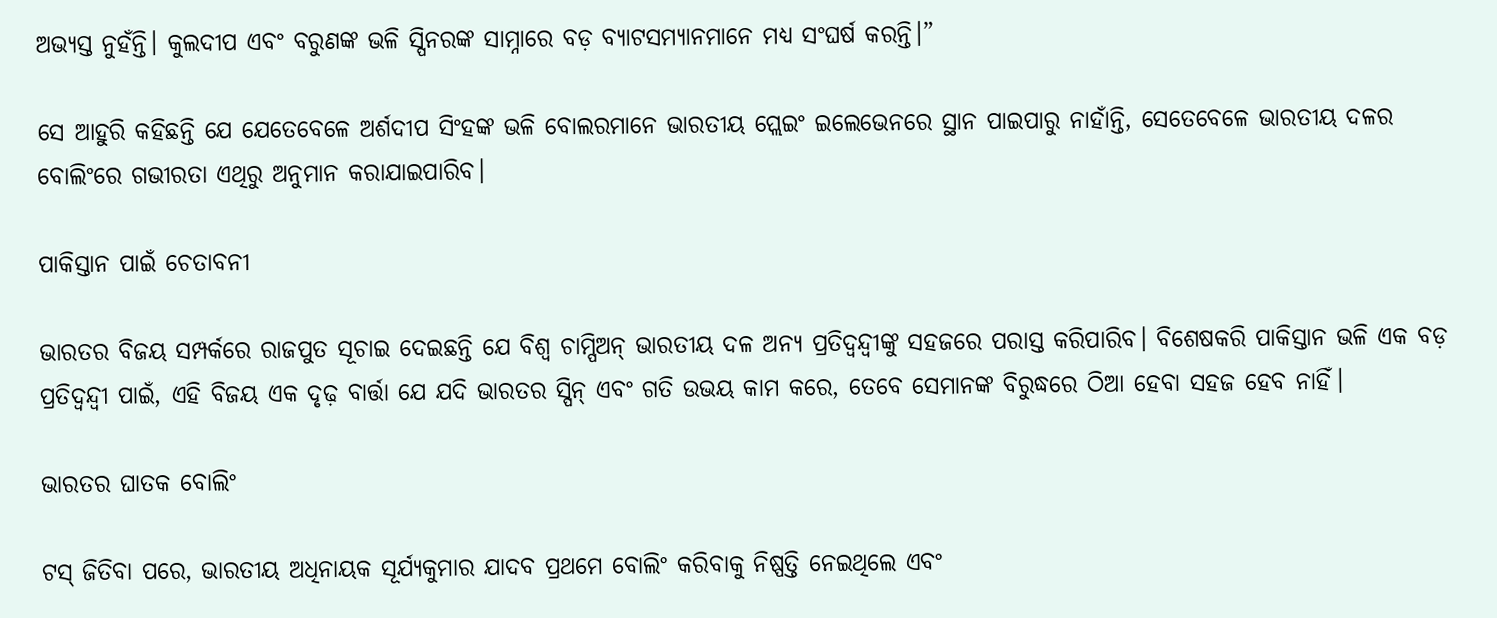ଅଭ୍ୟସ୍ତ ନୁହଁନ୍ତି। କୁଲଦୀପ ଏବଂ ବରୁଣଙ୍କ ଭଳି ସ୍ପିନରଙ୍କ ସାମ୍ନାରେ ବଡ଼ ବ୍ୟାଟସମ୍ୟାନମାନେ ମଧ୍ୟ ସଂଘର୍ଷ କରନ୍ତି।”

ସେ ଆହୁରି କହିଛନ୍ତି ଯେ ଯେତେବେଳେ ଅର୍ଶଦୀପ ସିଂହଙ୍କ ଭଳି ବୋଲରମାନେ ଭାରତୀୟ ପ୍ଲେଇଂ ଇଲେଭେନରେ ସ୍ଥାନ ପାଇପାରୁ ନାହାଁନ୍ତି, ସେତେବେଳେ ଭାରତୀୟ ଦଳର ବୋଲିଂରେ ଗଭୀରତା ଏଥିରୁ ଅନୁମାନ କରାଯାଇପାରିବ।

ପାକିସ୍ତାନ ପାଇଁ ଚେତାବନୀ

ଭାରତର ବିଜୟ ସମ୍ପର୍କରେ ରାଜପୁତ ସୂଚାଇ ଦେଇଛନ୍ତି ଯେ ବିଶ୍ୱ ଚାମ୍ପିଅନ୍ ଭାରତୀୟ ଦଳ ଅନ୍ୟ ପ୍ରତିଦ୍ୱନ୍ଦ୍ୱୀଙ୍କୁ ସହଜରେ ପରାସ୍ତ କରିପାରିବ। ବିଶେଷକରି ପାକିସ୍ତାନ ଭଳି ଏକ ବଡ଼ ପ୍ରତିଦ୍ୱନ୍ଦ୍ୱୀ ପାଇଁ, ଏହି ବିଜୟ ଏକ ଦୃଢ଼ ବାର୍ତ୍ତା ଯେ ଯଦି ଭାରତର ସ୍ପିନ୍ ଏବଂ ଗତି ଉଭୟ କାମ କରେ, ତେବେ ସେମାନଙ୍କ ବିରୁଦ୍ଧରେ ଠିଆ ହେବା ସହଜ ହେବ ନାହିଁ।

ଭାରତର ଘାତକ ବୋଲିଂ

ଟସ୍ ଜିତିବା ପରେ, ଭାରତୀୟ ଅଧିନାୟକ ସୂର୍ଯ୍ୟକୁମାର ଯାଦବ ପ୍ରଥମେ ବୋଲିଂ କରିବାକୁ ନିଷ୍ପତ୍ତି ନେଇଥିଲେ ଏବଂ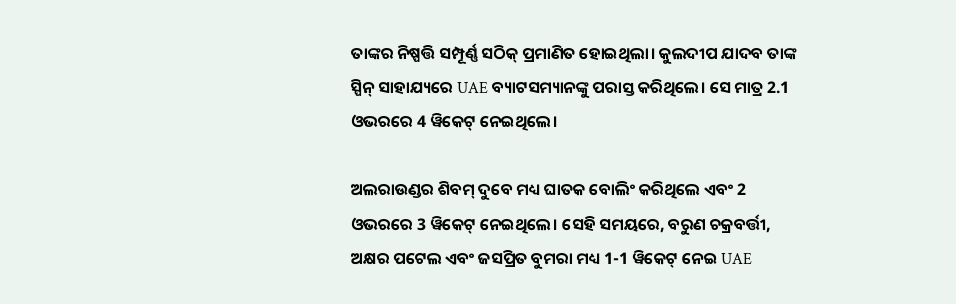ତାଙ୍କର ନିଷ୍ପତ୍ତି ସମ୍ପୂର୍ଣ୍ଣ ସଠିକ୍ ପ୍ରମାଣିତ ହୋଇଥିଲା। କୁଲଦୀପ ଯାଦବ ତାଙ୍କ ସ୍ପିନ୍ ସାହାଯ୍ୟରେ UAE ବ୍ୟାଟସମ୍ୟାନଙ୍କୁ ପରାସ୍ତ କରିଥିଲେ। ସେ ମାତ୍ର 2.1 ଓଭରରେ 4 ୱିକେଟ୍ ନେଇଥିଲେ।

ଅଲରାଉଣ୍ଡର ଶିବମ୍ ଦୁବେ ମଧ୍ୟ ଘାତକ ବୋଲିଂ କରିଥିଲେ ଏବଂ 2 ଓଭରରେ 3 ୱିକେଟ୍ ନେଇଥିଲେ। ସେହି ସମୟରେ, ବରୁଣ ଚକ୍ରବର୍ତ୍ତୀ, ଅକ୍ଷର ପଟେଲ ଏବଂ ଜସପ୍ରିତ ବୁମରା ମଧ୍ୟ 1-1 ୱିକେଟ୍ ନେଇ UAE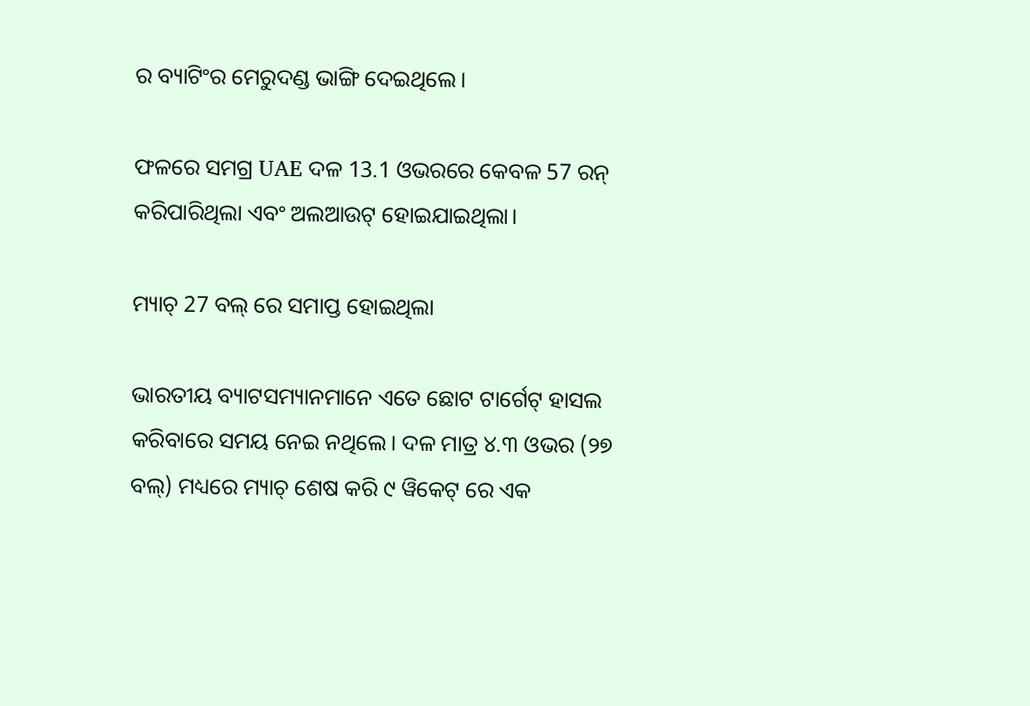ର ବ୍ୟାଟିଂର ମେରୁଦଣ୍ଡ ଭାଙ୍ଗି ଦେଇଥିଲେ।

ଫଳରେ ସମଗ୍ର UAE ଦଳ 13.1 ଓଭରରେ କେବଳ 57 ରନ୍ କରିପାରିଥିଲା ଏବଂ ଅଲଆଉଟ୍ ହୋଇଯାଇଥିଲା।

ମ୍ୟାଚ୍ 27 ବଲ୍ ରେ ସମାପ୍ତ ହୋଇଥିଲା

ଭାରତୀୟ ବ୍ୟାଟସମ୍ୟାନମାନେ ଏତେ ଛୋଟ ଟାର୍ଗେଟ୍ ହାସଲ କରିବାରେ ସମୟ ନେଇ ନଥିଲେ। ଦଳ ମାତ୍ର ୪.୩ ଓଭର (୨୭ ବଲ୍) ମଧ୍ୟରେ ମ୍ୟାଚ୍ ଶେଷ କରି ୯ ୱିକେଟ୍ ରେ ଏକ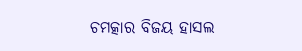ଚମତ୍କାର ବିଜୟ ହାସଲ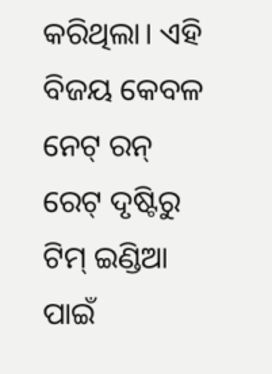କରିଥିଲା। ଏହି ବିଜୟ କେବଳ ନେଟ୍ ରନ୍ ରେଟ୍ ଦୃଷ୍ଟିରୁ ଟିମ୍ ଇଣ୍ଡିଆ ପାଇଁ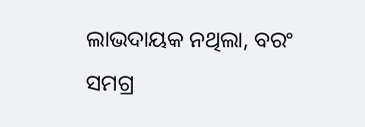ଲାଭଦାୟକ ନଥିଲା, ବରଂ ସମଗ୍ର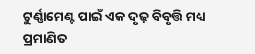ଟୁର୍ଣ୍ଣାମେଣ୍ଟ ପାଇଁ ଏକ ଦୃଢ଼ ବିବୃତ୍ତି ମଧ୍ୟ ପ୍ରମାଣିତ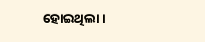ହୋଇଥିଲା।